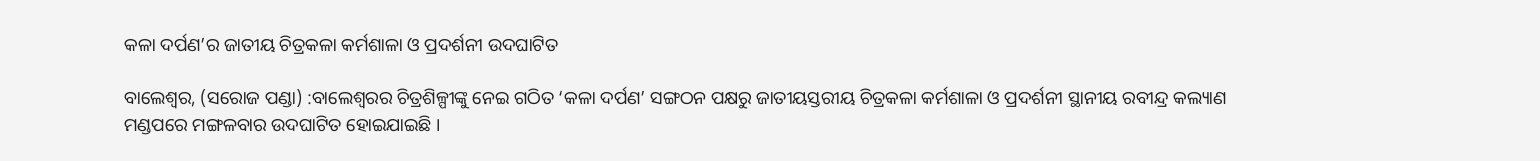କଳା ଦର୍ପଣ’ର ଜାତୀୟ ଚିତ୍ରକଳା କର୍ମଶାଳା ଓ ପ୍ରଦର୍ଶନୀ ଉଦଘାଟିତ

ବାଲେଶ୍ୱର, (ସରୋଜ ପଣ୍ଡା) :ବାଲେଶ୍ୱରର ଚିତ୍ରଶିଳ୍ପୀଙ୍କୁ ନେଇ ଗଠିତ ‘କଳା ଦର୍ପଣ’ ସଙ୍ଗଠନ ପକ୍ଷରୁ ଜାତୀୟସ୍ତରୀୟ ଚିତ୍ରକଳା କର୍ମଶାଳା ଓ ପ୍ରଦର୍ଶନୀ ସ୍ଥାନୀୟ ରବୀନ୍ଦ୍ର କଲ୍ୟାଣ ମଣ୍ଡପରେ ମଙ୍ଗଳବାର ଉଦଘାଟିତ ହୋଇଯାଇଛି ।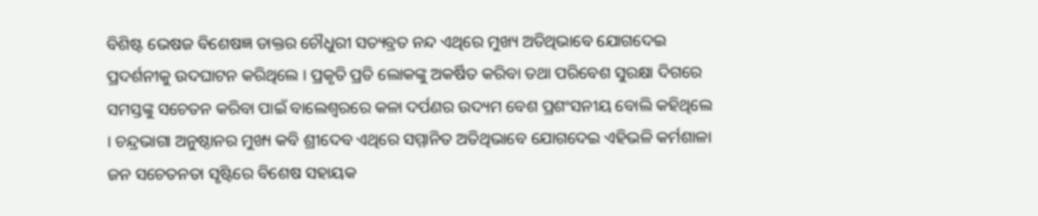ବିଶିଷ୍ଟ ଭେଷଜ ବିଶେଷଜ୍ଞ ଡାକ୍ତର ଚୌଧୁରୀ ସତ୍ୟବ୍ରତ ନନ୍ଦ ଏଥିରେ ମୁଖ୍ୟ ଅତିଥିଭାବେ ଯୋଗଦେଇ ପ୍ରଦର୍ଶନୀକୁ ଉଦଘାଟନ କରିଥିଲେ । ପ୍ରକୃତି ପ୍ରତି ଲୋକଙ୍କୁ ଅକର୍ଷିତ କରିବା ତଥା ପରିବେଶ ସୁରକ୍ଷା ଦିଗରେ ସମସ୍ତଙ୍କୁ ସଚେତନ କରିବା ପାଇଁ ବାଲେଶ୍ୱରରେ କଳା ଦର୍ପଣର ଉଦ୍ୟମ ବେଶ ପ୍ରଶଂସନୀୟ ବୋଲି କହିଥିଲେ । ଚନ୍ଦ୍ରଭାଗା ଅନୁଷ୍ଠାନର ମୁଖ୍ୟ କବି ଶ୍ରୀଦେବ ଏଥିରେ ସମ୍ମାନିତ ଅତିଥିଭାବେ ଯୋଗଦେଇ ଏହିଭଳି କର୍ମଶାଳା ଜନ ସଚେତନତା ସୃଷ୍ଟିରେ ବିଶେଷ ସହାୟକ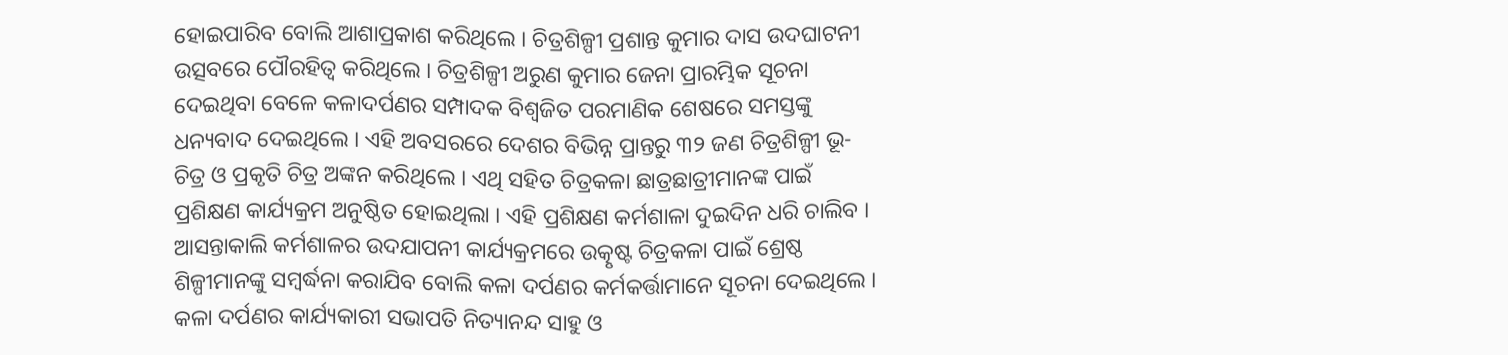ହୋଇପାରିବ ବୋଲି ଆଶାପ୍ରକାଶ କରିଥିଲେ । ଚିତ୍ରଶିଳ୍ପୀ ପ୍ରଶାନ୍ତ କୁମାର ଦାସ ଉଦଘାଟନୀ ଉତ୍ସବରେ ପୌରହିତ୍ୱ କରିଥିଲେ । ଚିତ୍ରଶିଳ୍ପୀ ଅରୁଣ କୁମାର ଜେନା ପ୍ରାରମ୍ଭିକ ସୂଚନା ଦେଇଥିବା ବେଳେ କଳାଦର୍ପଣର ସମ୍ପାଦକ ବିଶ୍ୱଜିତ ପରମାଣିକ ଶେଷରେ ସମସ୍ତଙ୍କୁ ଧନ୍ୟବାଦ ଦେଇଥିଲେ । ଏହି ଅବସରରେ ଦେଶର ବିଭିନ୍ନ ପ୍ରାନ୍ତରୁ ୩୨ ଜଣ ଚିତ୍ରଶିଳ୍ପୀ ଭୂ-ଚିତ୍ର ଓ ପ୍ରକୃତି ଚିତ୍ର ଅଙ୍କନ କରିଥିଲେ । ଏଥି ସହିତ ଚିତ୍ରକଳା ଛାତ୍ରଛାତ୍ରୀମାନଙ୍କ ପାଇଁ ପ୍ରଶିକ୍ଷଣ କାର୍ଯ୍ୟକ୍ରମ ଅନୁଷ୍ଠିତ ହୋଇଥିଲା । ଏହି ପ୍ରଶିକ୍ଷଣ କର୍ମଶାଳା ଦୁଇଦିନ ଧରି ଚାଲିବ । ଆସନ୍ତାକାଲି କର୍ମଶାଳର ଉଦଯାପନୀ କାର୍ଯ୍ୟକ୍ରମରେ ଉତ୍କୃଷ୍ଟ ଚିତ୍ରକଳା ପାଇଁ ଶ୍ରେଷ୍ଠ ଶିଳ୍ପୀମାନଙ୍କୁ ସମ୍ବର୍ଦ୍ଧନା କରାଯିବ ବୋଲି କଳା ଦର୍ପଣର କର୍ମକର୍ତ୍ତାମାନେ ସୂଚନା ଦେଇଥିଲେ । କଳା ଦର୍ପଣର କାର୍ଯ୍ୟକାରୀ ସଭାପତି ନିତ୍ୟାନନ୍ଦ ସାହୁ ଓ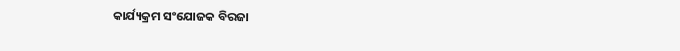କାର୍ଯ୍ୟକ୍ରମ ସଂଯୋଜକ ବିରଜା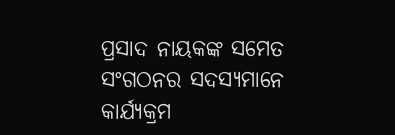ପ୍ରସାଦ ନାୟକଙ୍କ ସମେତ ସଂଗଠନର ସଦସ୍ୟମାନେ କାର୍ଯ୍ୟକ୍ରମ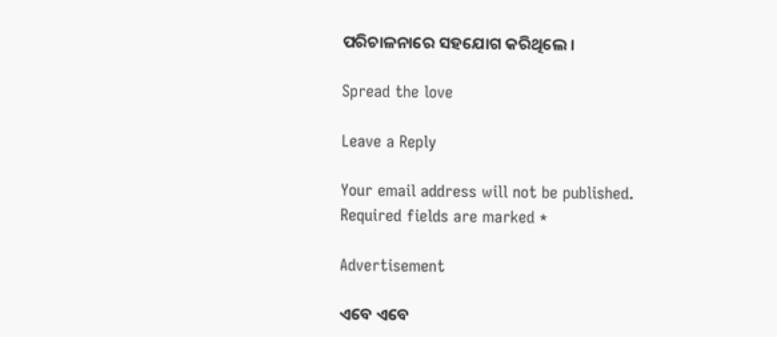ପରିଚାଳନାରେ ସହଯୋଗ କରିଥିଲେ ।

Spread the love

Leave a Reply

Your email address will not be published. Required fields are marked *

Advertisement

ଏବେ ଏବେ